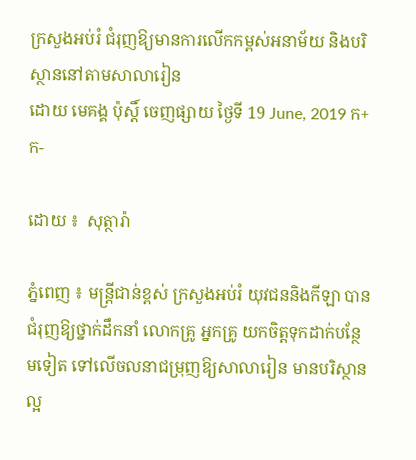ក្រសួងអប់រំ ជំរុញឱ្យមានការលើកកម្ពស់អនាម័យ និងបរិស្ថាននៅតាមសាលារៀន
ដោយ មេគង្គ ប៉ុស្តិ៍ ចេញផ្សាយ ថ្ងៃទី 19 June, 2019 ក+ ក-

ដោយ ៖  សុត្ថារ៉ា

ភ្នំពេញ ៖ មន្រ្តីជាន់ខ្ពស់ ក្រសួងអប់រំ យុវជននិងកីឡា បានជំរុញឱ្យថ្នាក់ដឹកនាំ លោកគ្រូ អ្នកគ្រូ យកចិត្តទុកដាក់បន្ថែមទៀត ទៅលើចលនាជម្រុញឱ្យសាលារៀន មានបរិស្ថានល្អ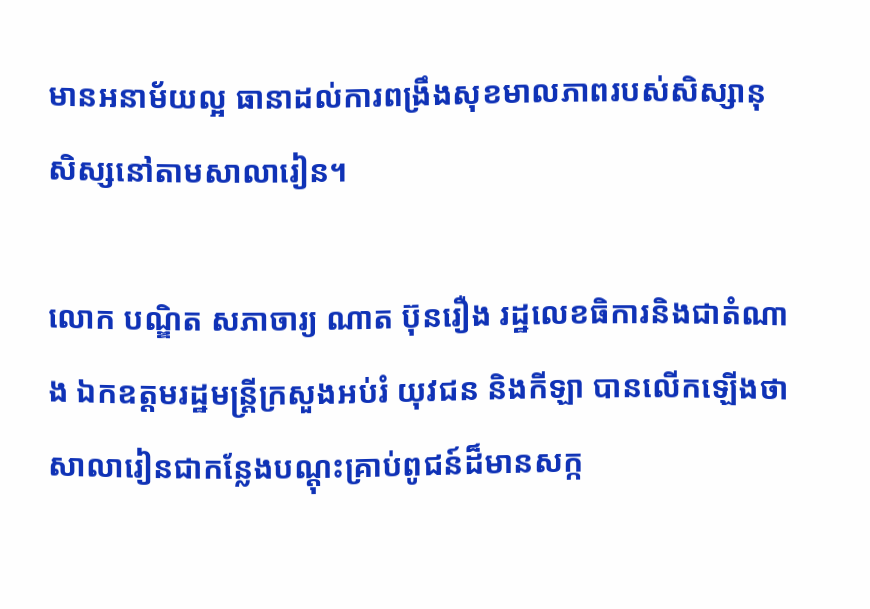មានអនាម័យល្អ ធានាដល់ការពង្រឹងសុខមាលភាពរបស់សិស្សានុសិស្សនៅតាមសាលារៀន។

លោក បណ្ឌិត សភាចារ្យ ណាត ប៊ុនរឿង រដ្ឋលេខធិការនិងជាតំណាង ឯកឧត្តមរដ្ឋមន្រ្តីក្រសួងអប់រំ យុវជន និងកីឡា បានលើកឡើងថា សាលារៀនជាកន្លែងបណ្តុះគ្រាប់ពូជន៍ដ៏មានសក្ក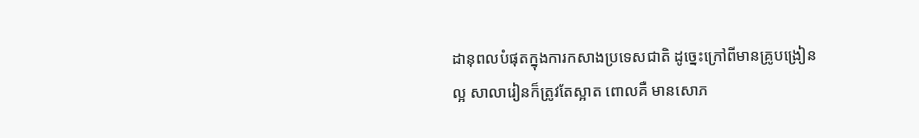ដានុពលបំផុតក្នុងការកសាងប្រទេសជាតិ ដូច្នេះក្រៅពីមានគ្រូបង្រៀនល្អ សាលារៀនក៏ត្រូវតែស្អាត ពោលគឺ មានសោភ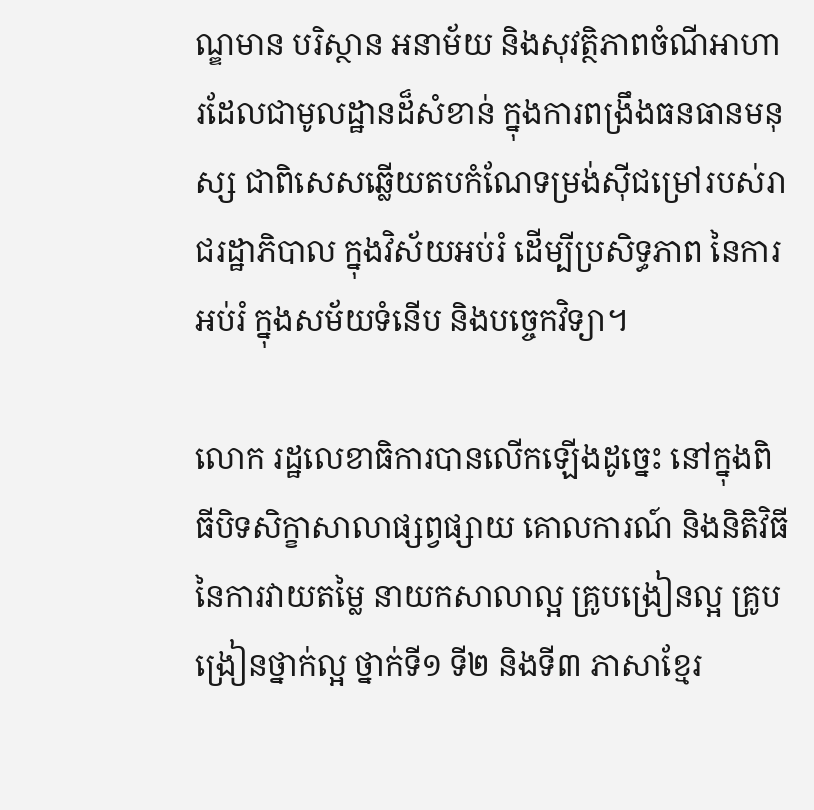ណ្ឌមាន បរិស្ថាន អនាម័យ និងសុវត្ថិភាពចំណីអាហារដែលជាមូលដ្ឋានដ៏សំខាន់ ក្នុងការពង្រឹងធនធានមនុស្ស ជាពិសេសឆ្លើយតបកំណែទម្រង់ស៊ីជម្រៅរបស់រាជរដ្ឋាភិបាល ក្នុងវិស័យអប់រំ ដើម្បីប្រសិទ្ធភាព នៃការអប់រំ ក្នុងសម័យទំនើប និងបច្ចេកវិទ្យា។

លោក រដ្ឋលេខាធិការបានលើកឡើងដូច្នេះ នៅក្នុងពិធីបិទសិក្ខាសាលាផ្សព្វផ្សាយ គោលការណ៍ និងនិតិវិធីនៃការវាយតម្លៃ នាយកសាលាល្អ គ្រូបង្រៀនល្អ គ្រូបង្រៀនថ្នាក់ល្អ ថ្នាក់ទី១ ទី២ និងទី៣ ភាសាខ្មែរ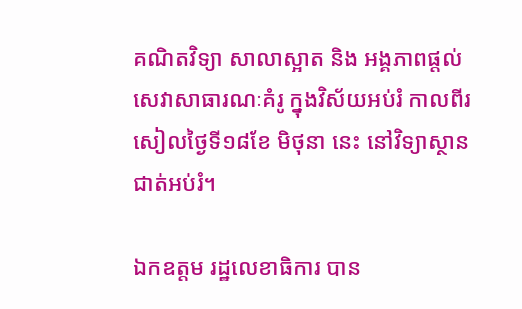គណិតវិទ្យា សាលាស្អាត និង អង្គភាពផ្តល់សេវាសាធារណៈគំរូ ក្នុងវិស័យអប់រំ កាលពីរសៀលថ្ងៃទី១៨ខែ មិថុនា នេះ នៅវិទ្យាស្ថានជាត់អប់រំ។

ឯកឧត្តម រដ្ឋលេខាធិការ បាន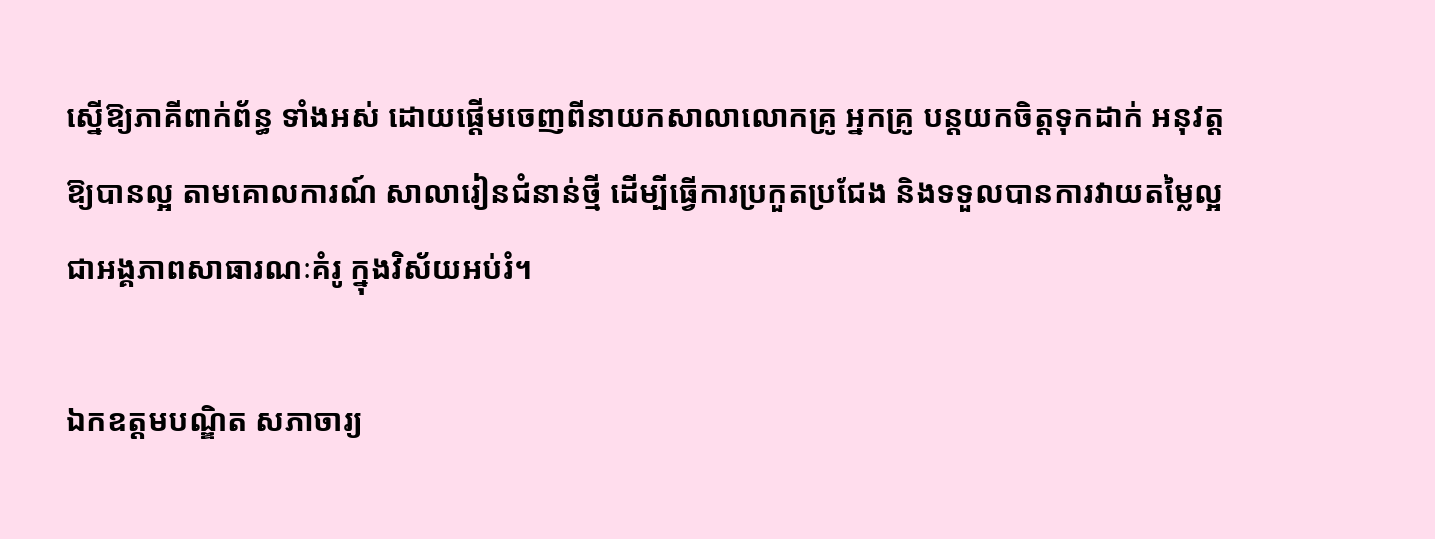ស្នើឱ្យភាគីពាក់ព័ន្ធ ទាំងអស់ ដោយផ្តើមចេញពីនាយកសាលាលោកគ្រូ អ្នកគ្រូ បន្តយកចិត្តទុកដាក់ អនុវត្តឱ្យបានល្អ តាមគោលការណ៍ សាលារៀនជំនាន់ថ្មី ដើម្បីធ្វើការប្រកួតប្រជែង និងទទួលបានការវាយតម្លៃល្អ ជាអង្គភាពសាធារណៈគំរូ ក្នុងវិស័យអប់រំ។

ឯកឧត្តមបណ្ឌិត សភាចារ្យ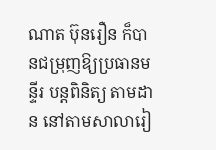ណាត ប៊ុនរឿន ក៏បានជម្រុញឱ្យប្រធានមន្ទីរ បន្តពិនិត្យ តាមដាន នៅតាមសាលារៀ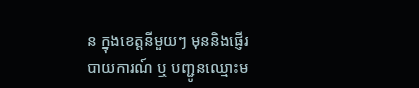ន ក្នុងខេត្តនីមួយៗ មុននិងផ្ញើរបាយការណ៍ ឬ បញ្ជូនឈ្មោះម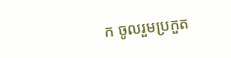ក ចូលរួមប្រកួត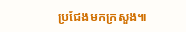ប្រជែងមកក្រសួង៕